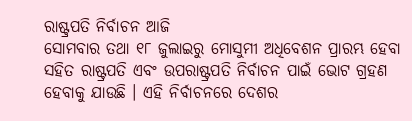ରାଷ୍ଟ୍ରପତି ନିର୍ବାଚନ ଆଜି
ସୋମବାର ତଥା ୧୮ ଜୁଲାଇରୁ ମୋସୁମୀ ଅଧିବେଶନ ପ୍ରାରମ୍ଭ ହେବା ସହିତ ରାଷ୍ଟ୍ରପତି ଏବଂ ଉପରାଷ୍ଟ୍ରପତି ନିର୍ବାଚନ ପାଇଁ ଭୋଟ ଗ୍ରହଣ ହେବାକୁ ଯାଉଛି । ଏହି ନିର୍ବାଚନରେ ଦେଶର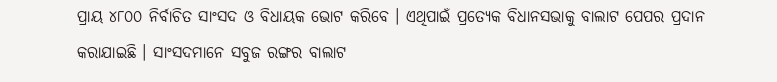ପ୍ରାୟ ୪୮୦୦ ନିର୍ବାଚିତ ସାଂସଦ ଓ ବିଧାୟକ ଭୋଟ କରିବେ । ଏଥିପାଇଁ ପ୍ରତ୍ୟେକ ବିଧାନସଭାକୁ ବାଲାଟ ପେପର ପ୍ରଦାନ କରାଯାଇଛି । ସାଂସଦମାନେ ସବୁଜ ରଙ୍ଗର ବାଲାଟ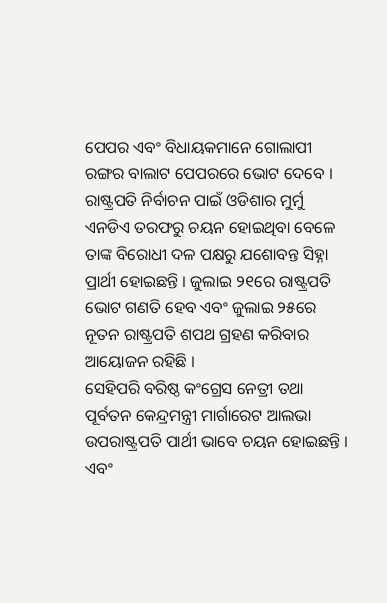ପେପର ଏବଂ ବିଧାୟକମାନେ ଗୋଲାପୀ ରଙ୍ଗର ବାଲାଟ ପେପରରେ ଭୋଟ ଦେବେ ।
ରାଷ୍ଟ୍ରପତି ନିର୍ବାଚନ ପାଇଁ ଓଡିଶାର ମୁର୍ମୁ ଏନଡିଏ ତରଫରୁ ଚୟନ ହୋଇଥିବା ବେଳେ ତାଙ୍କ ବିରୋଧୀ ଦଳ ପକ୍ଷରୁ ଯଶୋବନ୍ତ ସିହ୍ନା ପ୍ରାର୍ଥୀ ହୋଇଛନ୍ତି । ଜୁଲାଇ ୨୧ରେ ରାଷ୍ଟ୍ରପତି ଭୋଟ ଗଣତି ହେବ ଏବଂ ଜୁଲାଇ ୨୫ରେ ନୂତନ ରାଷ୍ଟ୍ରପତି ଶପଥ ଗ୍ରହଣ କରିବାର ଆୟୋଜନ ରହିଛି ।
ସେହିପରି ବରିଷ୍ଠ କଂଗ୍ରେସ ନେତ୍ରୀ ତଥା ପୂର୍ବତନ କେନ୍ଦ୍ରମନ୍ତ୍ରୀ ମାର୍ଗାରେଟ ଆଲଭା ଉପରାଷ୍ଟ୍ରପତି ପାର୍ଥୀ ଭାବେ ଚୟନ ହୋଇଛନ୍ତି । ଏବଂ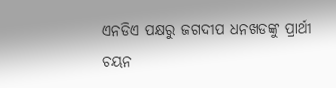ଏନଡିଏ ପକ୍ଷରୁ ଜଗଦୀପ ଧନଖଡଙ୍କୁ ପ୍ରାର୍ଥୀ ଚୟନ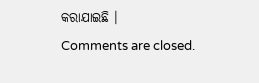କରାଯାଇଛି ।
Comments are closed.